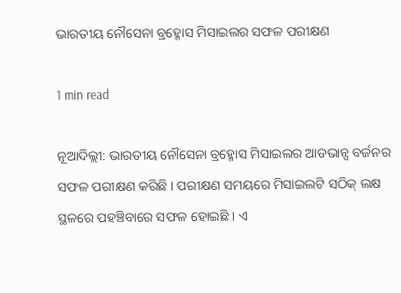ଭାରତୀୟ ନୌସେନା ବ୍ରହ୍ମୋସ ମିସାଇଲର ସଫଳ ପରୀକ୍ଷଣ

1 min read

ନୂଆଦିଲ୍ଲୀ: ଭାରତୀୟ ନୌସେନା ବ୍ରହ୍ମୋସ ମିସାଇଲର ଆଡଭାନ୍ସ ବର୍ଜନର ସଫଳ ପରୀକ୍ଷଣ କରିଛି । ପରୀକ୍ଷଣ ସମୟରେ ମିସାଇଲଟି ସଠିକ୍ ଲକ୍ଷ ସ୍ଥଳରେ ପହଞ୍ଚିବାରେ ସଫଳ ହୋଇଛି । ଏ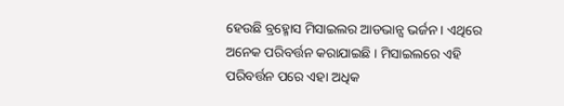ହେଉଛି ବ୍ରହ୍ମୋସ ମିସାଇଲର ଆଡଭାନ୍ସ ଭର୍ଜନ । ଏଥିରେ ଅନେକ ପରିବର୍ତ୍ତନ କରାଯାଇଛି । ମିସାଇଲରେ ଏହି ପରିବର୍ତ୍ତନ ପରେ ଏହା ଅଧିକ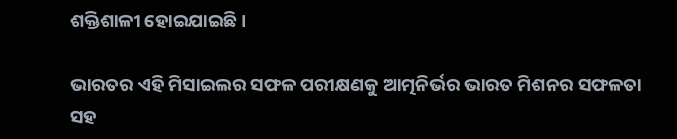ଶକ୍ତିଶାଳୀ ହୋଇଯାଇଛି ।

ଭାରତର ଏହି ମିସାଇଲର ସଫଳ ପରୀକ୍ଷଣକୁ ଆତ୍ମନିର୍ଭର ଭାରତ ମିଶନର ସଫଳତା ସହ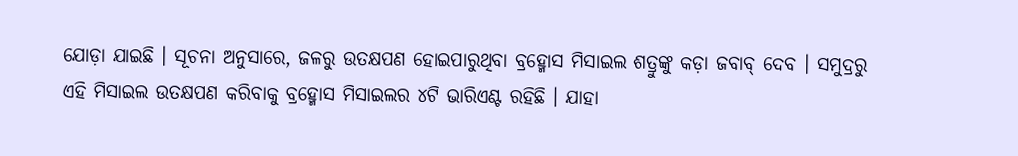ଯୋଡ଼ା ଯାଇଛି । ସୂଚନା ଅନୁସାରେ, ଜଳରୁ ଉତକ୍ଷପଣ ହୋଇପାରୁଥିବା ବ୍ରହ୍ମୋସ ମିସାଇଲ ଶତ୍ରୁଙ୍କୁ କଡ଼ା ଜବାବ୍ ଦେବ । ସମୁଦ୍ରରୁ ଏହି ମିସାଇଲ ଉତକ୍ଷପଣ କରିବାକୁ ବ୍ରହ୍ମୋସ ମିସାଇଲର ୪ଟି ଭାରିଏଣ୍ଟ ରହିଛି । ଯାହା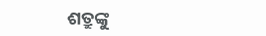ଶତ୍ରୁଙ୍କୁ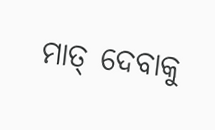ମାତ୍ ଦେବାକୁ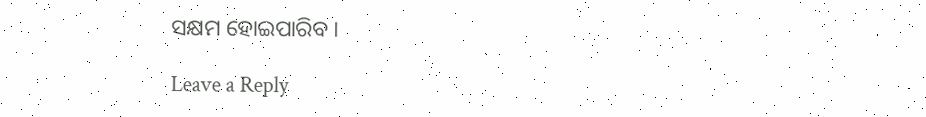ସକ୍ଷମ ହୋଇପାରିବ ।

Leave a Reply